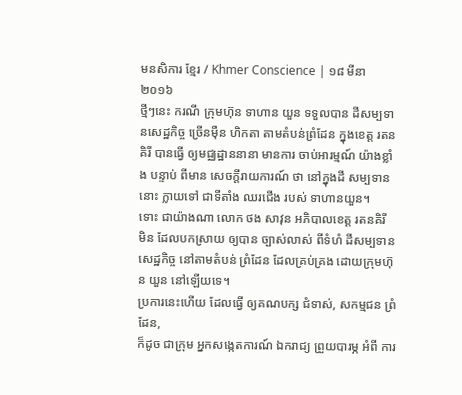មនសិការ ខ្មែរ / Khmer Conscience | ១៨ មីនា ២០១៦
ថ្មីៗនេះ ករណី ក្រុមហ៊ុន ទាហាន យួន ទទួលបាន ដីសម្បទានសេដ្ឋកិច្ច ច្រើនម៉ឺន ហិកតា តាមតំបន់ព្រំដែន ក្នុងខេត្ត រតនគិរី បានធ្វើ ឲ្យមជ្ឈដ្ឋាននានា មានការ ចាប់អារម្មណ៍ យ៉ាងខ្លាំង បន្ទាប់ ពីមាន សេចក្ដីរាយការណ៍ ថា នៅក្នុងដី សម្បទាននោះ ក្លាយទៅ ជាទីតាំង ឈរជើង របស់ ទាហានយួន។
ទោះ ជាយ៉ាងណា លោក ថង សាវុន អភិបាលខេត្ត រតនគិរី
មិន ដែលបកស្រាយ ឲ្យបាន ច្បាស់លាស់ ពីទំហំ ដីសម្បទានសេដ្ឋកិច្ច នៅតាមតំបន់ ព្រំដែន ដែលគ្រប់គ្រង ដោយក្រុមហ៊ុន យួន នៅឡើយទេ។
ប្រការនេះហើយ ដែលធ្វើ ឲ្យគណបក្ស ជំទាស់, សកម្មជន ព្រំដែន,
ក៏ដូច ជាក្រុម អ្នកសង្កេតការណ៍ ឯករាជ្យ ព្រួយបារម្ភ អំពី ការ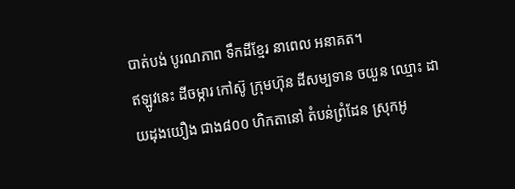បាត់បង់ បូរណភាព ទឹកដីខ្មែរ នាពេល អនាគត។
ឥឡូវនេះ ដីចម្ការ កៅស៊ូ ក្រុមហ៊ុន ដីសម្បទាន ចយួន ឈ្មោះ ដាយដុងយឿង ជាង៨០០ ហិកតានៅ តំបន់ព្រំដែន ស្រុកអូ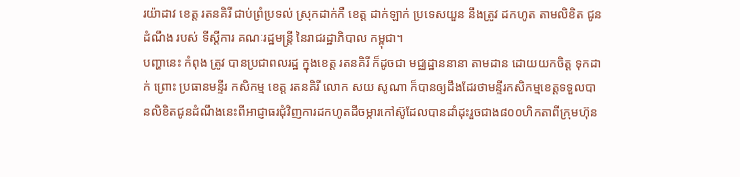រយ៉ាដាវ ខេត្ត រតនគិរី ជាប់ព្រំប្រទល់ ស្រុកដាក់កឺ ខេត្ត ដាក់ឡាក់ ប្រទេសយួន នឹងត្រូវ ដកហូត តាមលិខិត ជូនដំណឹង របស់ ទីស្ដីការ គណៈរដ្ឋមន្ត្រី នៃរាជរដ្ឋាភិបាល កម្ពុជា។
បញ្ហានេះ កំពុង ត្រូវ បានប្រជាពលរដ្ឋ ក្នុងខេត្ត រតនគិរី ក៏ដូចជា មជ្ឈដ្ឋាននានា តាមដាន ដោយយកចិត្ត ទុកដាក់ ព្រោះ ប្រធានមន្ទីរ កសិកម្ម ខេត្ត រតនគិរី លោក សយ សូណា ក៏បានឲ្យដឹងដែរថាមន្ទីរកសិកម្មខេត្តទទួលបានលិខិតជូនដំណឹងនេះពីអាជ្ញាធរជុំវិញការដកហូតដីចម្ការកៅស៊ូដែលបានដាំដុះរួចជាង៨០០ហិកតាពីក្រុមហ៊ុន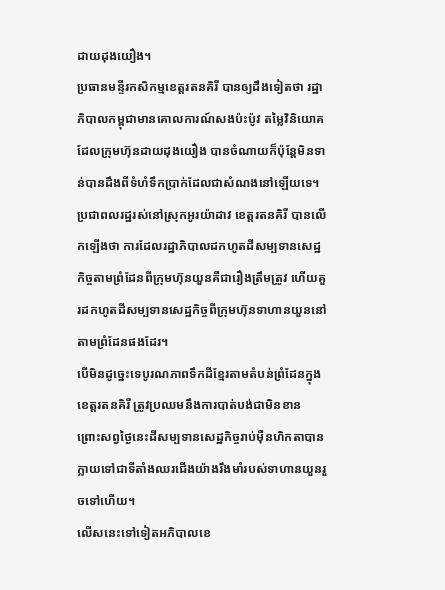ដាយដុងយឿង។
ប្រធានមន្ទីរកសិកម្មខេត្តរតនគិរី បានឲ្យដឹងទៀតថា រដ្ឋាភិបាលកម្ពុជាមានគោលការណ៍សងប៉ះប៉ូវ តម្លៃវិនិយោគដែលក្រុមហ៊ុនដាយដុងយឿង បានចំណាយក៏ប៉ុន្តែមិនទាន់បានដឹងពីទំហំទឹកប្រាក់ដែលជាសំណងនៅឡើយទេ។
ប្រជាពលរដ្ឋរស់នៅស្រុកអូរយ៉ាដាវ ខេត្តរតនគិរី បានលើកឡើងថា ការដែលរដ្ឋាភិបាលដកហូតដីសម្បទានសេដ្ឋកិច្ចតាមព្រំដែនពីក្រុមហ៊ុនយួនគឺជារឿងត្រឹមត្រូវ ហើយគួរដកហូតដីសម្បទានសេដ្ឋកិច្ចពីក្រុមហ៊ុនទាហានយួននៅតាមព្រំដែនផងដែរ។
បើមិនដូច្នេះទេបូរណភាពទឹកដីខ្មែរតាមតំបន់ព្រំដែនក្នុងខេត្តរតនគិរី ត្រូវប្រឈមនឹងការបាត់បង់ជាមិនខាន ព្រោះសព្វថ្ងៃនេះដីសម្បទានសេដ្ឋកិច្ចរាប់ម៉ឺនហិកតាបានក្លាយទៅជាទីតាំងឈរជើងយ៉ាងរឹងមាំរបស់ទាហានយួនរួចទៅហើយ។
លើសនេះទៅទៀតអភិបាលខេ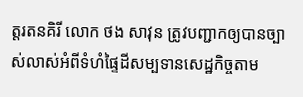ត្តរតនគិរី លោក ថង សាវុន ត្រូវបញ្ជាកឲ្យបានច្បាស់លាស់អំពីទំហំផ្ទៃដីសម្បទានសេដ្ឋកិច្ចតាម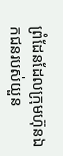ព្រំដែនដែលក្រុមហ៊ុនឯកជនរបស់យួន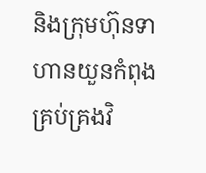និងក្រុមហ៊ុនទាហានយួនកំពុងគ្រប់គ្រងវិ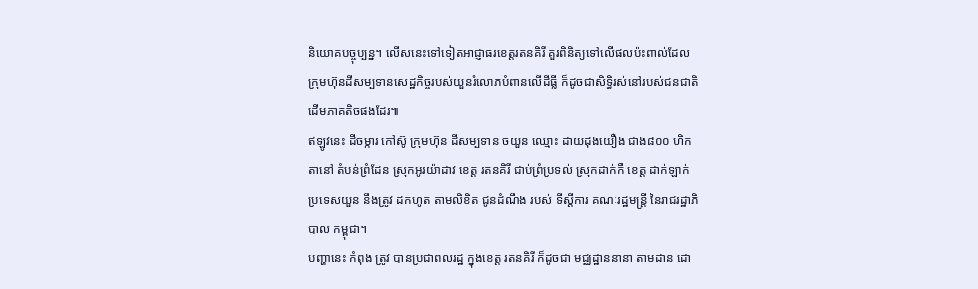និយោគបច្ចុប្បន្ន។ លើសនេះទៅទៀតអាជ្ញាធរខេត្តរតនគិរី គួរពិនិត្យទៅលើផលប៉ះពាល់ដែលក្រុមហ៊ុនដីសម្បទានសេដ្ឋកិច្ចរបស់យួនរំលោភបំពានលើដីធ្លី ក៏ដូចជាសិទ្ធិរស់នៅរបស់ជនជាតិដើមភាគតិចផងដែរ៕
ឥឡូវនេះ ដីចម្ការ កៅស៊ូ ក្រុមហ៊ុន ដីសម្បទាន ចយួន ឈ្មោះ ដាយដុងយឿង ជាង៨០០ ហិកតានៅ តំបន់ព្រំដែន ស្រុកអូរយ៉ាដាវ ខេត្ត រតនគិរី ជាប់ព្រំប្រទល់ ស្រុកដាក់កឺ ខេត្ត ដាក់ឡាក់ ប្រទេសយួន នឹងត្រូវ ដកហូត តាមលិខិត ជូនដំណឹង របស់ ទីស្ដីការ គណៈរដ្ឋមន្ត្រី នៃរាជរដ្ឋាភិបាល កម្ពុជា។
បញ្ហានេះ កំពុង ត្រូវ បានប្រជាពលរដ្ឋ ក្នុងខេត្ត រតនគិរី ក៏ដូចជា មជ្ឈដ្ឋាននានា តាមដាន ដោ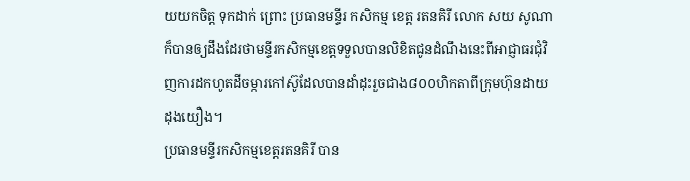យយកចិត្ត ទុកដាក់ ព្រោះ ប្រធានមន្ទីរ កសិកម្ម ខេត្ត រតនគិរី លោក សយ សូណា ក៏បានឲ្យដឹងដែរថាមន្ទីរកសិកម្មខេត្តទទួលបានលិខិតជូនដំណឹងនេះពីអាជ្ញាធរជុំវិញការដកហូតដីចម្ការកៅស៊ូដែលបានដាំដុះរួចជាង៨០០ហិកតាពីក្រុមហ៊ុនដាយដុងយឿង។
ប្រធានមន្ទីរកសិកម្មខេត្តរតនគិរី បាន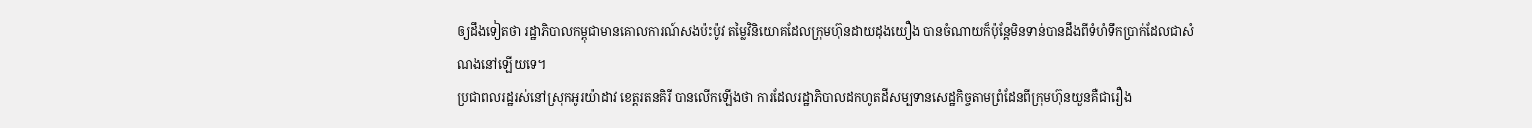ឲ្យដឹងទៀតថា រដ្ឋាភិបាលកម្ពុជាមានគោលការណ៍សងប៉ះប៉ូវ តម្លៃវិនិយោគដែលក្រុមហ៊ុនដាយដុងយឿង បានចំណាយក៏ប៉ុន្តែមិនទាន់បានដឹងពីទំហំទឹកប្រាក់ដែលជាសំណងនៅឡើយទេ។
ប្រជាពលរដ្ឋរស់នៅស្រុកអូរយ៉ាដាវ ខេត្តរតនគិរី បានលើកឡើងថា ការដែលរដ្ឋាភិបាលដកហូតដីសម្បទានសេដ្ឋកិច្ចតាមព្រំដែនពីក្រុមហ៊ុនយួនគឺជារឿង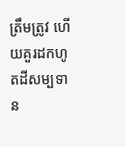ត្រឹមត្រូវ ហើយគួរដកហូតដីសម្បទាន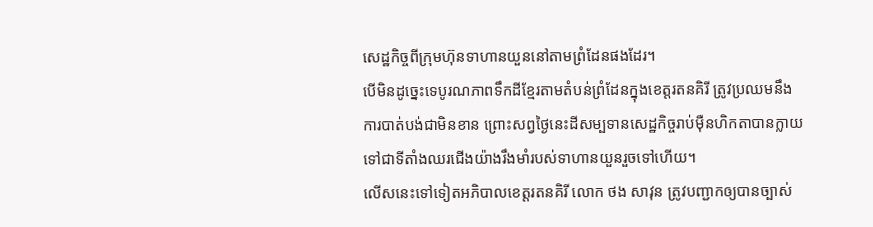សេដ្ឋកិច្ចពីក្រុមហ៊ុនទាហានយួននៅតាមព្រំដែនផងដែរ។
បើមិនដូច្នេះទេបូរណភាពទឹកដីខ្មែរតាមតំបន់ព្រំដែនក្នុងខេត្តរតនគិរី ត្រូវប្រឈមនឹងការបាត់បង់ជាមិនខាន ព្រោះសព្វថ្ងៃនេះដីសម្បទានសេដ្ឋកិច្ចរាប់ម៉ឺនហិកតាបានក្លាយទៅជាទីតាំងឈរជើងយ៉ាងរឹងមាំរបស់ទាហានយួនរួចទៅហើយ។
លើសនេះទៅទៀតអភិបាលខេត្តរតនគិរី លោក ថង សាវុន ត្រូវបញ្ជាកឲ្យបានច្បាស់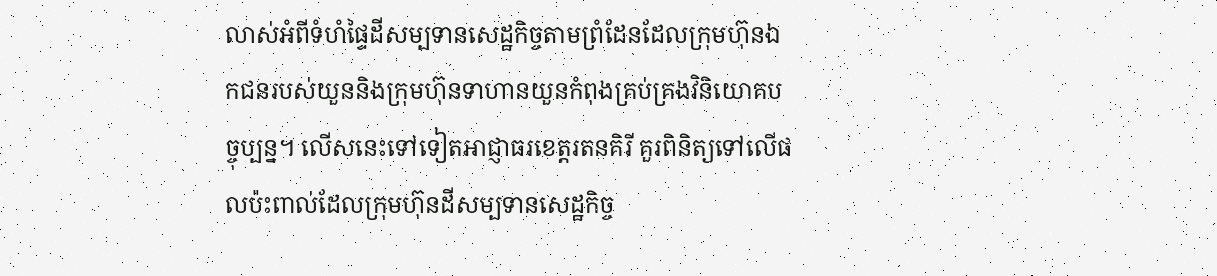លាស់អំពីទំហំផ្ទៃដីសម្បទានសេដ្ឋកិច្ចតាមព្រំដែនដែលក្រុមហ៊ុនឯកជនរបស់យួននិងក្រុមហ៊ុនទាហានយួនកំពុងគ្រប់គ្រងវិនិយោគបច្ចុប្បន្ន។ លើសនេះទៅទៀតអាជ្ញាធរខេត្តរតនគិរី គួរពិនិត្យទៅលើផលប៉ះពាល់ដែលក្រុមហ៊ុនដីសម្បទានសេដ្ឋកិច្ច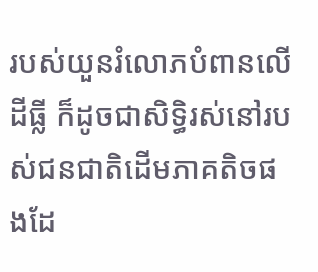របស់យួនរំលោភបំពានលើដីធ្លី ក៏ដូចជាសិទ្ធិរស់នៅរបស់ជនជាតិដើមភាគតិចផងដែ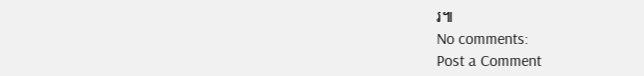រ៕
No comments:
Post a Comment